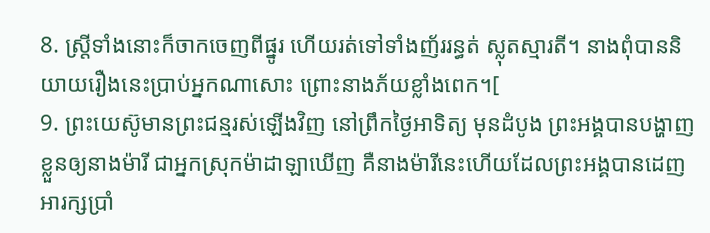8. ស្ត្រីទាំងនោះក៏ចាកចេញពីផ្នូរ ហើយរត់ទៅទាំងញ័ររន្ធត់ ស្លុតស្មារតី។ នាងពុំបាននិយាយរឿងនេះប្រាប់អ្នកណាសោះ ព្រោះនាងភ័យខ្លាំងពេក។[
9. ព្រះយេស៊ូមានព្រះជន្មរស់ឡើងវិញ នៅព្រឹកថ្ងៃអាទិត្យ មុនដំបូង ព្រះអង្គបានបង្ហាញខ្លួនឲ្យនាងម៉ារី ជាអ្នកស្រុកម៉ាដាឡាឃើញ គឺនាងម៉ារីនេះហើយដែលព្រះអង្គបានដេញអារក្សប្រាំ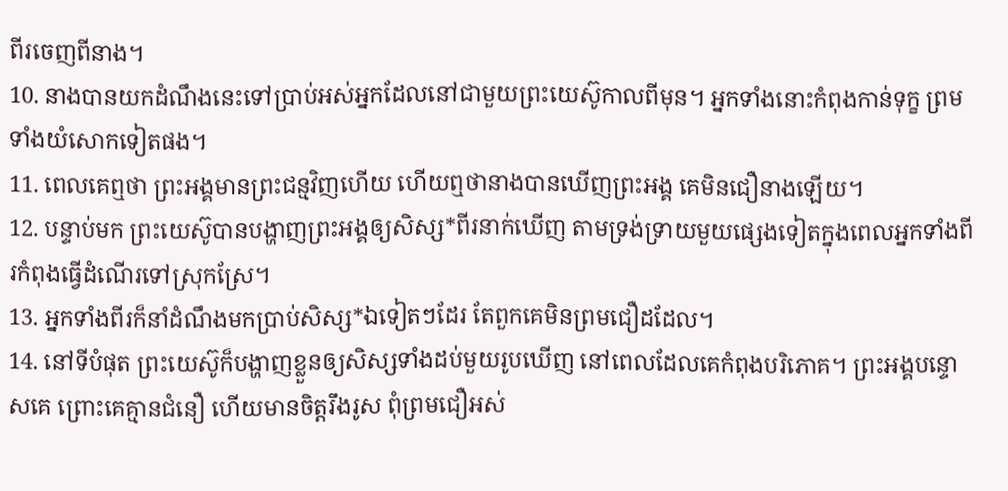ពីរចេញពីនាង។
10. នាងបានយកដំណឹងនេះទៅប្រាប់អស់អ្នកដែលនៅជាមួយព្រះយេស៊ូកាលពីមុន។ អ្នកទាំងនោះកំពុងកាន់ទុក្ខ ព្រមទាំងយំសោកទៀតផង។
11. ពេលគេឮថា ព្រះអង្គមានព្រះជន្មវិញហើយ ហើយឮថានាងបានឃើញព្រះអង្គ គេមិនជឿនាងឡើយ។
12. បន្ទាប់មក ព្រះយេស៊ូបានបង្ហាញព្រះអង្គឲ្យសិស្ស*ពីរនាក់ឃើញ តាមទ្រង់ទ្រាយមួយផ្សេងទៀតក្នុងពេលអ្នកទាំងពីរកំពុងធ្វើដំណើរទៅស្រុកស្រែ។
13. អ្នកទាំងពីរក៏នាំដំណឹងមកប្រាប់សិស្ស*ឯទៀតៗដែរ តែពួកគេមិនព្រមជឿដដែល។
14. នៅទីបំផុត ព្រះយេស៊ូក៏បង្ហាញខ្លួនឲ្យសិស្សទាំងដប់មួយរូបឃើញ នៅពេលដែលគេកំពុងបរិភោគ។ ព្រះអង្គបន្ទោសគេ ព្រោះគេគ្មានជំនឿ ហើយមានចិត្តរឹងរូស ពុំព្រមជឿអស់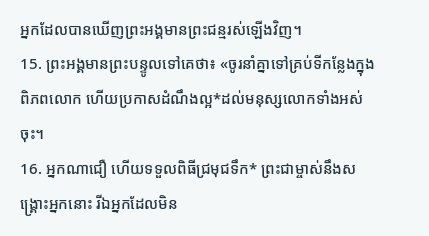អ្នកដែលបានឃើញព្រះអង្គមានព្រះជន្មរស់ឡើងវិញ។
15. ព្រះអង្គមានព្រះបន្ទូលទៅគេថា៖ «ចូរនាំគ្នាទៅគ្រប់ទីកន្លែងក្នុងពិភពលោក ហើយប្រកាសដំណឹងល្អ*ដល់មនុស្សលោកទាំងអស់ចុះ។
16. អ្នកណាជឿ ហើយទទួលពិធីជ្រមុជទឹក* ព្រះជាម្ចាស់នឹងសង្គ្រោះអ្នកនោះ រីឯអ្នកដែលមិន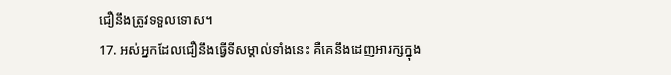ជឿនឹងត្រូវទទួលទោស។
17. អស់អ្នកដែលជឿនឹងធ្វើទីសម្គាល់ទាំងនេះ គឺគេនឹងដេញអារក្សក្នុង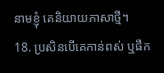នាមខ្ញុំ គេនិយាយភាសាថ្មី។
18. ប្រសិនបើគេកាន់ពស់ ឬផឹក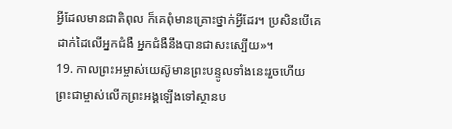អ្វីដែលមានជាតិពុល ក៏គេពុំមានគ្រោះថ្នាក់អ្វីដែរ។ ប្រសិនបើគេដាក់ដៃលើអ្នកជំងឺ អ្នកជំងឺនឹងបានជាសះស្បើយ»។
19. កាលព្រះអម្ចាស់យេស៊ូមានព្រះបន្ទូលទាំងនេះរួចហើយ ព្រះជាម្ចាស់លើកព្រះអង្គឡើងទៅស្ថានប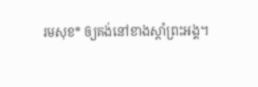រមសុខ* ឲ្យគង់នៅខាងស្ដាំព្រះអង្គ។